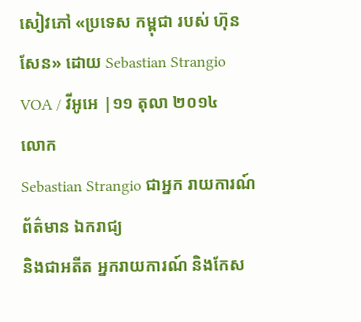សៀវភៅ «ប្រទេស កម្ពុជា របស់ ហ៊ុន សែន» ដោយ Sebastian Strangio
VOA / វីអូអេ |១១ តុលា ២០១៤
លោក
Sebastian Strangio ជាអ្នក រាយការណ៍ ព័ត៌មាន ឯករាជ្យ
និងជាអតីត អ្នករាយការណ៍ និងកែស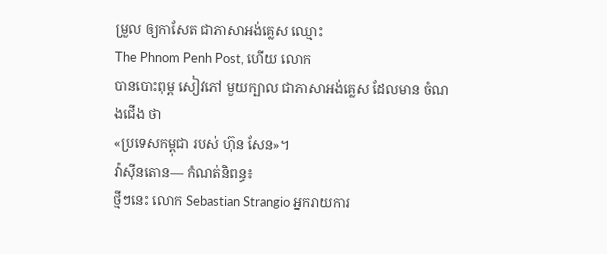ម្រួល ឲ្យកាសែត ជាភាសាអង់គ្លេស ឈ្មោះ
The Phnom Penh Post, ហើយ លោក
បានបោះពុម្ព សៀវភៅ មួយក្បាល ជាភាសាអង់គ្លេស ដែលមាន ចំណងជើង ថា
«ប្រទេសកម្ពុជា របស់ ហ៊ុន សែន»។
វ៉ាស៊ីនតោន— កំណត់និពន្ធ៖
ថ្មីៗនេះ លោក Sebastian Strangio អ្នករាយការ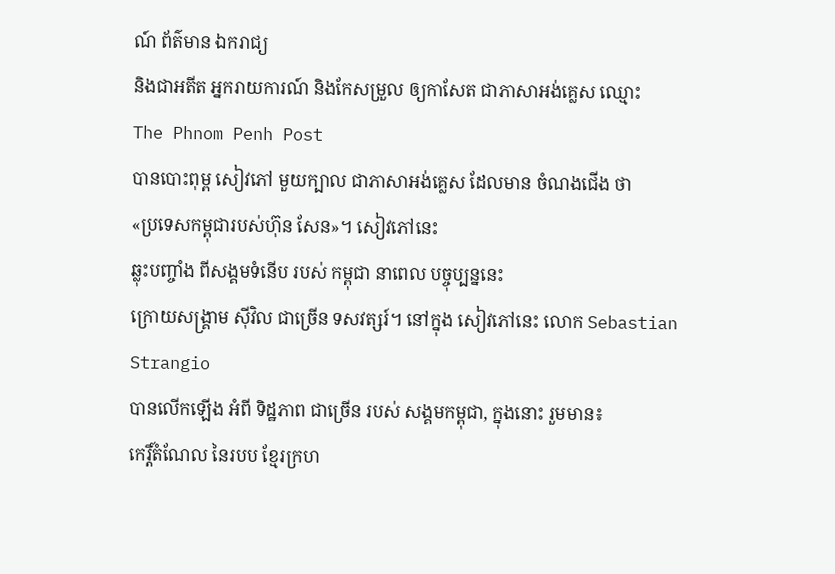ណ៍ ព័ត៌មាន ឯករាជ្យ
និងជាអតីត អ្នករាយការណ៍ និងកែសម្រួល ឲ្យកាសែត ជាភាសាអង់គ្លេស ឈ្មោះ
The Phnom Penh Post
បានបោះពុម្ព សៀវភៅ មួយក្បាល ជាភាសាអង់គ្លេស ដែលមាន ចំណងជើង ថា
«ប្រទេសកម្ពុជារបស់ហ៊ុន សែន»។ សៀវភៅនេះ
ឆ្លុះបញ្ចាំង ពីសង្គមទំនើប របស់ កម្ពុជា នាពេល បច្ចុប្បន្ននេះ
ក្រោយសង្គ្រាម ស៊ីវិល ជាច្រើន ទសវត្សរ៍។ នៅក្នុង សៀវភៅនេះ លោក Sebastian
Strangio
បានលើកឡើង អំពី ទិដ្ឋភាព ជាច្រើន របស់ សង្គមកម្ពុជា, ក្នុងនោះ រួមមាន៖
កេរ្តិ៍តំណែល នៃរបប ខ្មែរក្រហ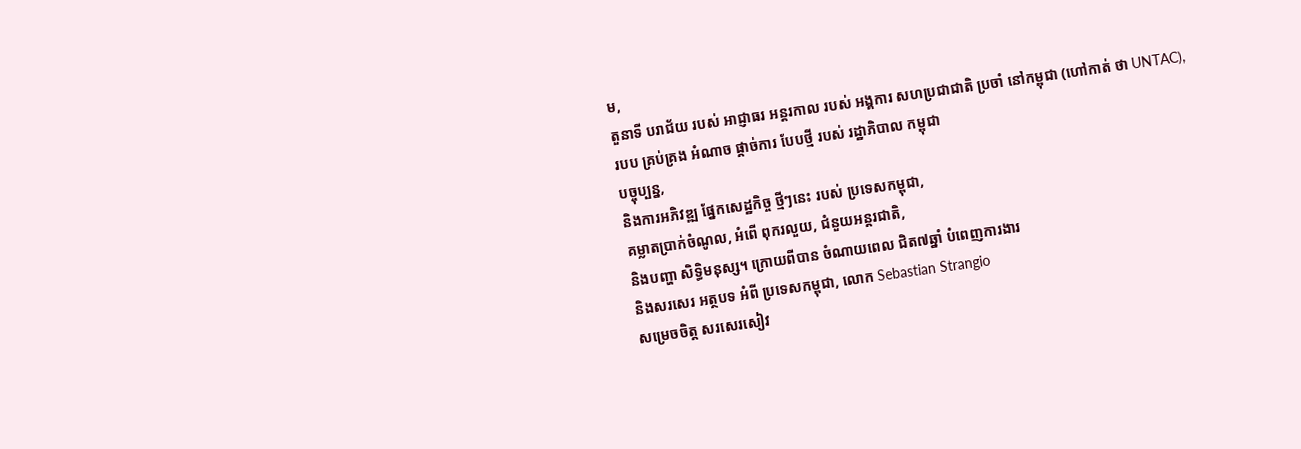ម,
តួនាទី បរាជ័យ របស់ អាជ្ញាធរ អន្តរកាល របស់ អង្គការ សហប្រជាជាតិ ប្រចាំ នៅកម្ពុជា (ហៅកាត់ ថា UNTAC),
របប គ្រប់គ្រង អំណាច ផ្តាច់ការ បែបថ្មី របស់ រដ្ឋាភិបាល កម្ពុជា
បច្ចុប្បន្ន,
និងការអភិវឌ្ឍ ផ្នែកសេដ្ឋកិច្ច ថ្មីៗនេះ របស់ ប្រទេសកម្ពុជា,
គម្លាតប្រាក់ចំណូល, អំពើ ពុករលួយ, ជំនួយអន្តរជាតិ,
និងបញ្ហា សិទ្ធិមនុស្ស។ ក្រោយពីបាន ចំណាយពេល ជិត៧ឆ្នាំ បំពេញការងារ
និងសរសេរ អត្ថបទ អំពី ប្រទេសកម្ពុជា, លោក Sebastian Strangio
សម្រេចចិត្ត សរសេរសៀវ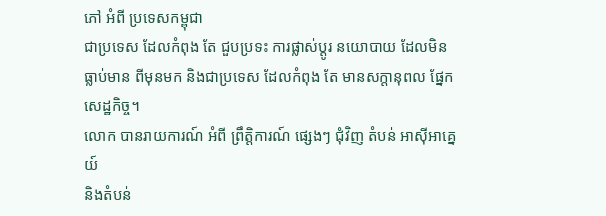ភៅ អំពី ប្រទេសកម្ពុជា
ជាប្រទេស ដែលកំពុង តែ ជួបប្រទះ ការផ្លាស់ប្តូរ នយោបាយ ដែលមិនធ្លាប់មាន ពីមុនមក និងជាប្រទេស ដែលកំពុង តែ មានសក្តានុពល ផ្នែកសេដ្ឋកិច្ច។
លោក បានរាយការណ៍ អំពី ព្រឹត្តិការណ៍ ផ្សេងៗ ជុំវិញ តំបន់ អាស៊ីអាគ្នេយ៍
និងតំបន់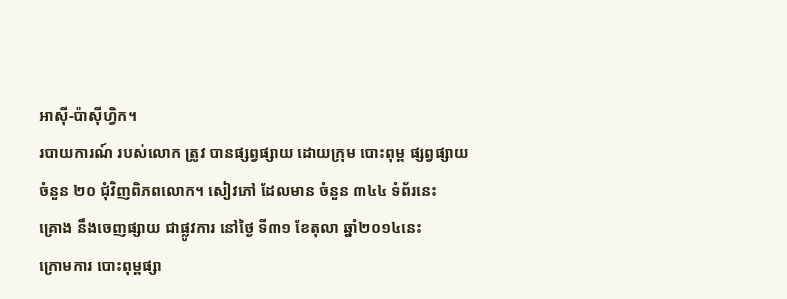អាស៊ី-ប៉ាស៊ីហ្វិក។
របាយការណ៍ របស់លោក ត្រូវ បានផ្សព្វផ្សាយ ដោយក្រុម បោះពុម្ព ផ្សព្វផ្សាយ
ចំនួន ២០ ជុំវិញពិភពលោក។ សៀវភៅ ដែលមាន ចំនួន ៣៤៤ ទំព័រនេះ
គ្រោង នឹងចេញផ្សាយ ជាផ្លូវការ នៅថ្ងៃ ទី៣១ ខែតុលា ឆ្នាំ២០១៤នេះ
ក្រោមការ បោះពុម្ពផ្សា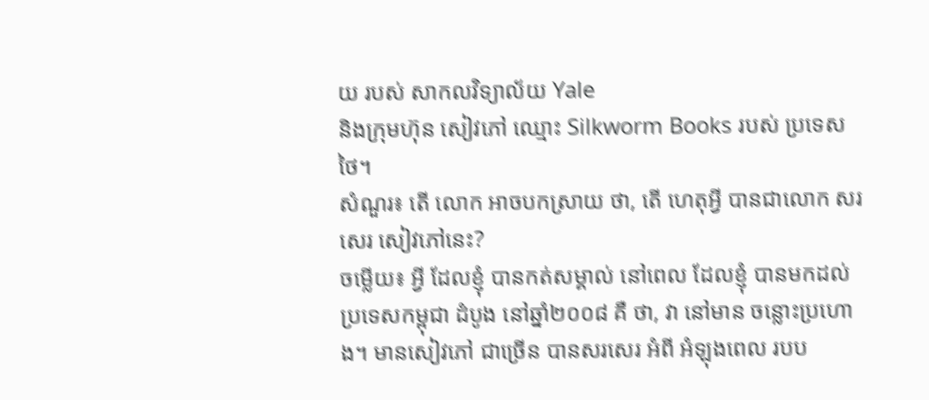យ របស់ សាកលវិទ្យាល័យ Yale
និងក្រុមហ៊ុន សៀវភៅ ឈ្មោះ Silkworm Books របស់ ប្រទេស ថៃ។
សំណួរ៖ តើ លោក អាចបកស្រាយ ថា, តើ ហេតុអ្វី បានជាលោក សរសេរ សៀវភៅនេះ?
ចម្លើយ៖ អ្វី ដែលខ្ញុំ បានកត់សម្គាល់ នៅពេល ដែលខ្ញុំ បានមកដល់ ប្រទេសកម្ពុជា ដំបូង នៅឆ្នាំ២០០៨ គឺ ថា, វា នៅមាន ចន្លោះប្រហោង។ មានសៀវភៅ ជាច្រើន បានសរសេរ អំពី អំឡុងពេល របប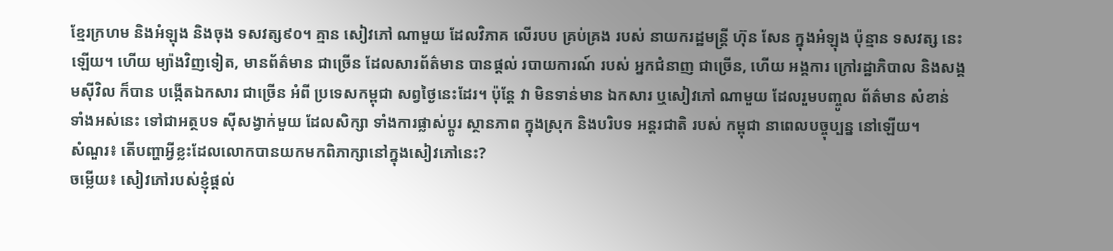ខ្មែរក្រហម និងអំឡុង និងចុង ទសវត្ស៩០។ គ្មាន សៀវភៅ ណាមួយ ដែលវិភាគ លើរបប គ្រប់គ្រង របស់ នាយករដ្ឋមន្ត្រី ហ៊ុន សែន ក្នុងអំឡុង ប៉ុន្មាន ទសវត្ស នេះឡើយ។ ហើយ ម្យ៉ាងវិញទៀត, មានព័ត៌មាន ជាច្រើន ដែលសារព័ត៌មាន បានផ្តល់ របាយការណ៍ របស់ អ្នកជំនាញ ជាច្រើន, ហើយ អង្គការ ក្រៅរដ្ឋាភិបាល និងសង្គមស៊ីវិល ក៏បាន បង្កើតឯកសារ ជាច្រើន អំពី ប្រទេសកម្ពុជា សព្វថ្ងៃនេះដែរ។ ប៉ុន្តែ វា មិនទាន់មាន ឯកសារ ឬសៀវភៅ ណាមួយ ដែលរួមបញ្ចូល ព័ត៌មាន សំខាន់ ទាំងអស់នេះ ទៅជាអត្ថបទ ស៊ីសង្វាក់មួយ ដែលសិក្សា ទាំងការផ្លាស់ប្តូរ ស្ថានភាព ក្នុងស្រុក និងបរិបទ អន្តរជាតិ របស់ កម្ពុជា នាពេលបច្ចុប្បន្ន នៅឡើយ។
សំណួរ៖ តើបញ្ហាអ្វីខ្លះដែលលោកបានយកមកពិភាក្សានៅក្នុងសៀវភៅនេះ?
ចម្លើយ៖ សៀវភៅរបស់ខ្ញុំផ្តល់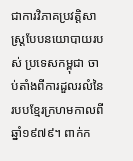ជាការវិភាគប្រវត្តិសាស្ត្របែបនយោបាយរបស់ ប្រទេសកម្ពុជា ចាប់តាំងពីការដួលរលំនៃរបបខ្មែរក្រហមកាលពីឆ្នាំ១៩៧៩។ ពាក់ក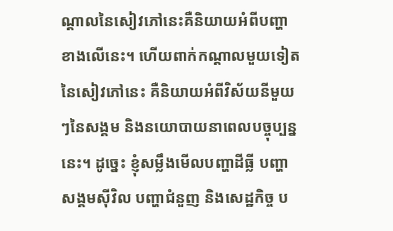ណ្តាលនៃសៀវភៅនេះគឺនិយាយអំពីបញ្ហាខាងលើនេះ។ ហើយពាក់កណ្តាលមួយទៀតនៃសៀវភៅនេះ គឺនិយាយអំពីវិស័យនីមួយៗនៃសង្គម និងនយោបាយនាពេលបច្ចុប្បន្ននេះ។ ដូច្នេះ ខ្ញុំសម្លឹងមើលបញ្ហាដីធ្លី បញ្ហាសង្គមស៊ីវិល បញ្ហាជំនួញ និងសេដ្ឋកិច្ច ប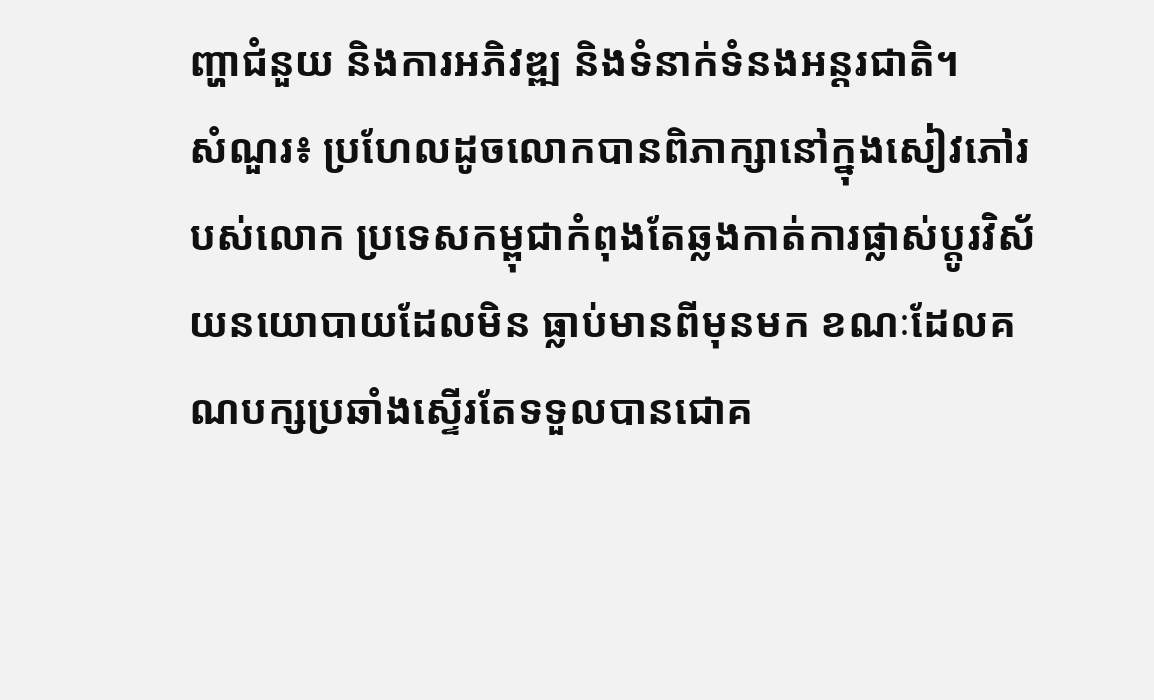ញ្ហាជំនួយ និងការអភិវឌ្ឍ និងទំនាក់ទំនងអន្តរជាតិ។
សំណួរ៖ ប្រហែលដូចលោកបានពិភាក្សានៅក្នុងសៀវភៅរបស់លោក ប្រទេសកម្ពុជាកំពុងតែឆ្លងកាត់ការផ្លាស់ប្តូរវិស័យនយោបាយដែលមិន ធ្លាប់មានពីមុនមក ខណៈដែលគណបក្សប្រឆាំងស្ទើរតែទទួលបានជោគ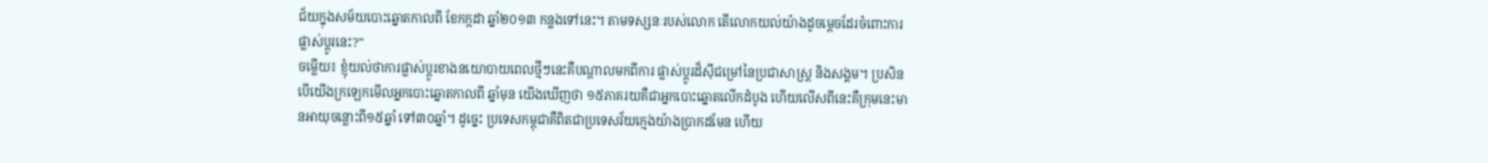ជ័យក្នុងសម័យបោះឆ្នោតកាលពី ខែកក្កដា ឆ្នាំ២០១៣ កន្លងទៅនេះ។ តាមទស្សនៈរបស់លោក តើលោកយល់យ៉ាងដូចមេ្តចដែរចំពោះការផ្លាស់ប្តូរនេះ?”
ចម្លើយ៖ ខ្ញុំយល់ថាការផ្លាស់ប្តូរខាងនយោបាយពេលថ្មីៗនេះគឺបណ្តាលមកពីការ ផ្លាស់ប្តូរដ៏ស៊ីជម្រៅនៃប្រជាសាស្ត្រ និងសង្គម។ ប្រសិនបើយើងក្រឡេកមើលអ្នកបោះឆ្នោតកាលពី ឆ្នាំមុន យើងឃើញថា ១៥ភាគរយគឺជាអ្នកបោះឆ្នោតលើកដំបូង ហើយលើសពីនេះគឺក្រុមនេះមានអាយុចន្លោះពី១៥ឆ្នាំ ទៅ៣០ឆ្នាំ។ ដូច្នេះ ប្រទេសកម្ពុជាគឺពិតជាប្រទេសវ័យក្មេងយ៉ាងប្រាកដមែន ហើយ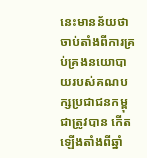នេះមានន័យថា ចាប់តាំងពីការគ្រប់គ្រងនយោបាយរបស់គណបក្សប្រជាជនកម្ពុជាត្រូវបាន កើតឡើងតាំងពីឆ្នាំ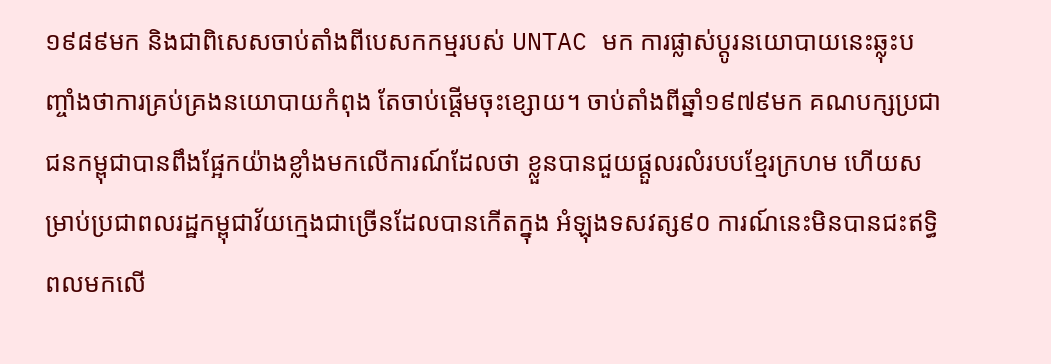១៩៨៩មក និងជាពិសេសចាប់តាំងពីបេសកកម្មរបស់ UNTAC មក ការផ្លាស់ប្តូរនយោបាយនេះឆ្លុះបញ្ចាំងថាការគ្រប់គ្រងនយោបាយកំពុង តែចាប់ផ្តើមចុះខ្សោយ។ ចាប់តាំងពីឆ្នាំ១៩៧៩មក គណបក្សប្រជាជនកម្ពុជាបានពឹងផ្អែកយ៉ាងខ្លាំងមកលើការណ៍ដែលថា ខ្លួនបានជួយផ្តួលរលំរបបខែ្មរក្រហម ហើយសម្រាប់ប្រជាពលរដ្ឋកម្ពុជាវ័យក្មេងជាច្រើនដែលបានកើតក្នុង អំឡុងទសវត្ស៩០ ការណ៍នេះមិនបានជះឥទ្ធិពលមកលើ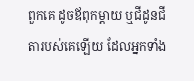ពួកគេ ដូចឪពុកម្តាយ ឬជីដូនជីតារបស់គេឡើយ ដែលអ្នកទាំង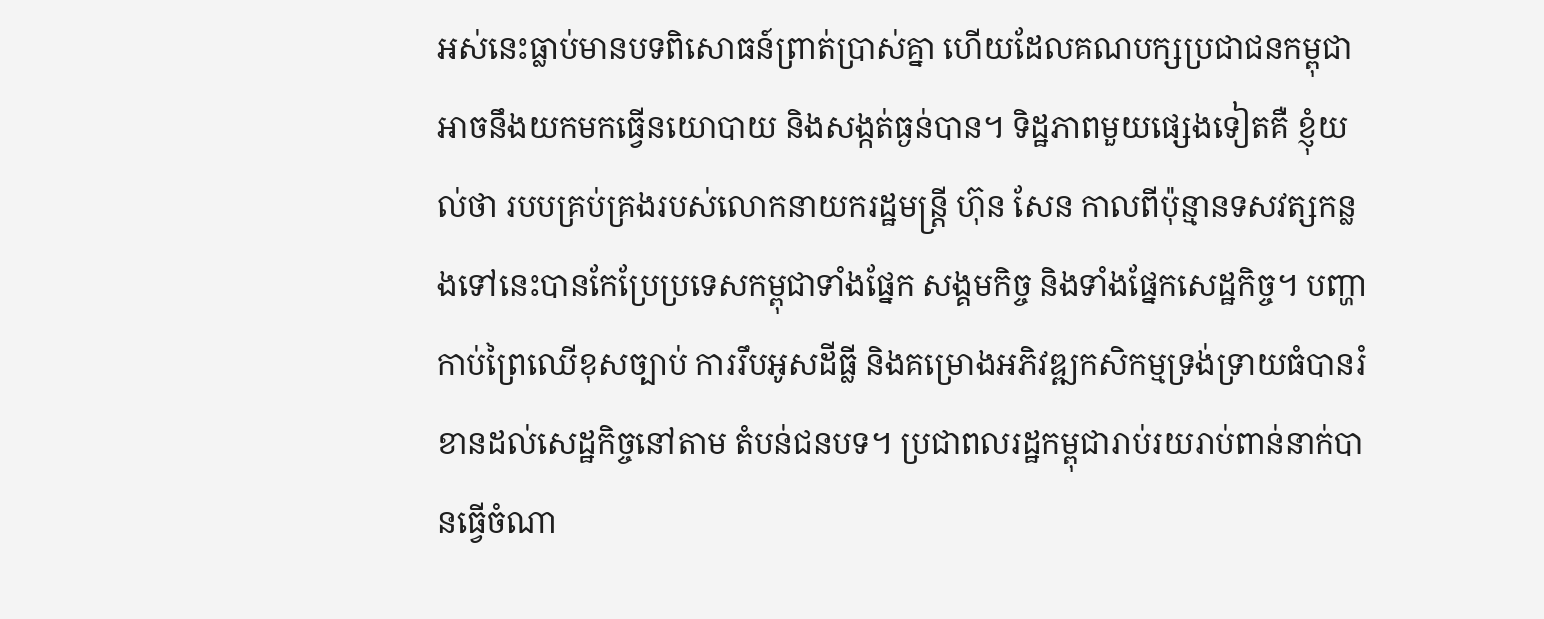អស់នេះធ្លាប់មានបទពិសោធន៍ព្រាត់ប្រាស់គ្នា ហើយដែលគណបក្សប្រជាជនកម្ពុជាអាចនឹងយកមកធ្វើនយោបាយ និងសង្កត់ធ្ងន់បាន។ ទិដ្ឋភាពមួយផ្សេងទៀតគឺ ខ្ញុំយល់ថា របបគ្រប់គ្រងរបស់លោកនាយករដ្ឋមន្ត្រី ហ៊ុន សែន កាលពីប៉ុន្មានទសវត្សកន្លងទៅនេះបានកែប្រែប្រទេសកម្ពុជាទាំងផ្នែក សង្គមកិច្ច និងទាំងផ្នែកសេដ្ឋកិច្ច។ បញ្ហាកាប់ព្រៃឈើខុសច្បាប់ ការរឹបអូសដីធ្លី និងគម្រោងអភិវឌ្ឍកសិកម្មទ្រង់ទ្រាយធំបានរំខានដល់សេដ្ឋកិច្ចនៅតាម តំបន់ជនបទ។ ប្រជាពលរដ្ឋកម្ពុជារាប់រយរាប់ពាន់នាក់បានធ្វើចំណា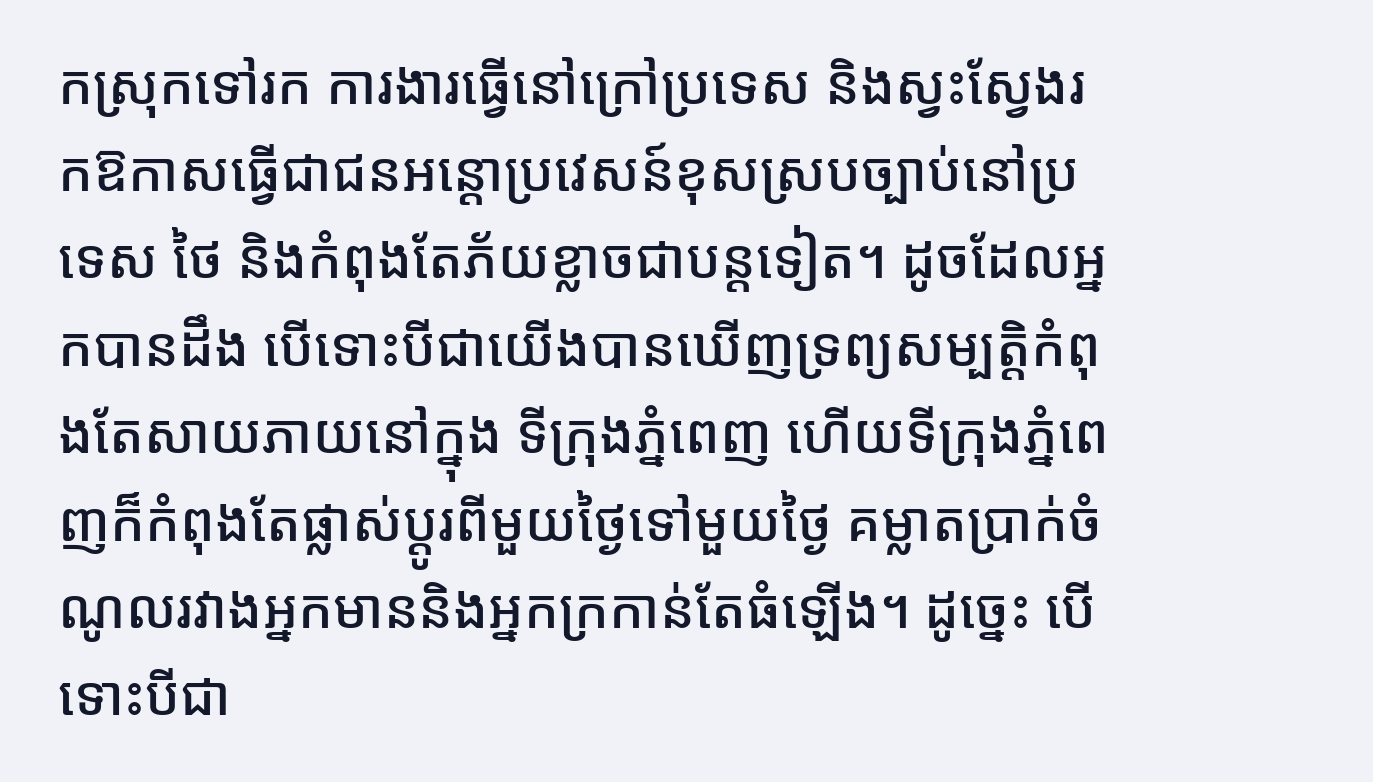កស្រុកទៅរក ការងារធ្វើនៅក្រៅប្រទេស និងស្វះស្វែងរកឱកាសធ្វើជាជនអន្តោប្រវេសន៍ខុសស្របច្បាប់នៅប្រទេស ថៃ និងកំពុងតែភ័យខ្លាចជាបន្តទៀត។ ដូចដែលអ្នកបានដឹង បើទោះបីជាយើងបានឃើញទ្រព្យសម្បត្តិកំពុងតែសាយភាយនៅក្នុង ទីក្រុងភ្នំពេញ ហើយទីក្រុងភ្នំពេញក៏កំពុងតែផ្លាស់ប្តូរពីមួយថ្ងៃទៅមួយថ្ងៃ គម្លាតប្រាក់ចំណូលរវាងអ្នកមាននិងអ្នកក្រកាន់តែធំឡើង។ ដូច្នេះ បើទោះបីជា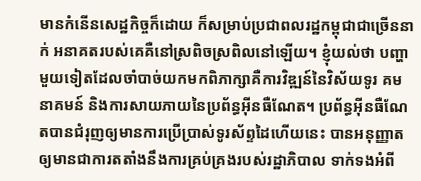មានកំនើនសេដ្ឋកិច្ចក៏ដោយ ក៏សម្រាប់ប្រជាពលរដ្ឋកម្ពុជាជាច្រើននាក់ អនាគតរបស់គេគឺនៅស្រពិចស្រពិលនៅឡើយ។ ខ្ញុំយល់ថា បញ្ហាមួយទៀតដែលចាំបាច់យកមកពិភាក្សាគឺការវិឌ្ឍន៍នៃវិស័យទូរ គមនាគមន៍ និងការសាយភាយនៃប្រព័ន្ធអ៊ីនធឺណែត។ ប្រព័ន្ធអ៊ីនធឺណែតបានជំរុញឲ្យមានការប្រើប្រាស់ទូរស័ព្ទដៃហើយនេះ បានអនុញ្ញាតឲ្យមានជាការតតាំងនឹងការគ្រប់គ្រងរបស់រដ្ឋាភិបាល ទាក់ទងអំពី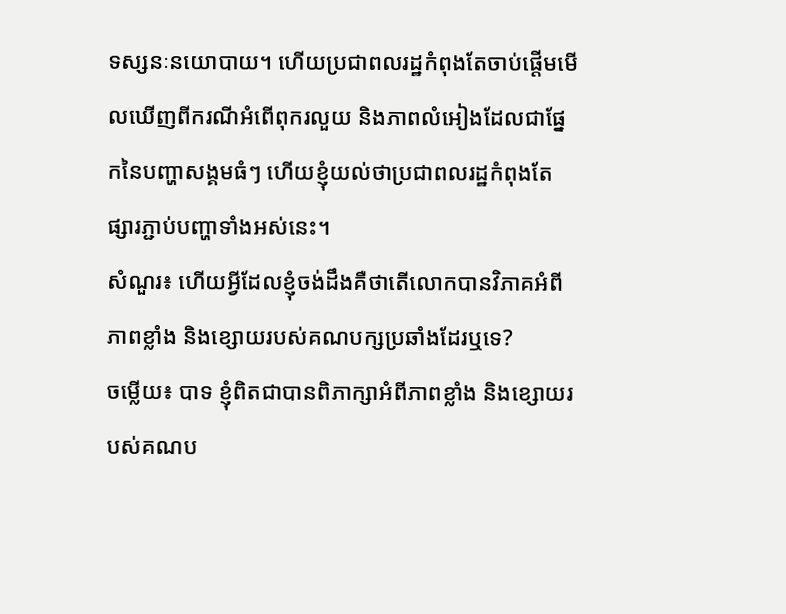ទស្សនៈនយោបាយ។ ហើយប្រជាពលរដ្ឋកំពុងតែចាប់ផ្តើមមើលឃើញពីករណីអំពើពុករលួយ និងភាពលំអៀងដែលជាផ្នែកនៃបញ្ហាសង្គមធំៗ ហើយខ្ញុំយល់ថាប្រជាពលរដ្ឋកំពុងតែផ្សារភ្ជាប់បញ្ហាទាំងអស់នេះ។
សំណួរ៖ ហើយអ្វីដែលខ្ញុំចង់ដឹងគឺថាតើលោកបានវិភាគអំពីភាពខ្លាំង និងខ្សោយរបស់គណបក្សប្រឆាំងដែរឬទេ?
ចម្លើយ៖ បាទ ខ្ញុំពិតជាបានពិភាក្សាអំពីភាពខ្លាំង និងខ្សោយរបស់គណប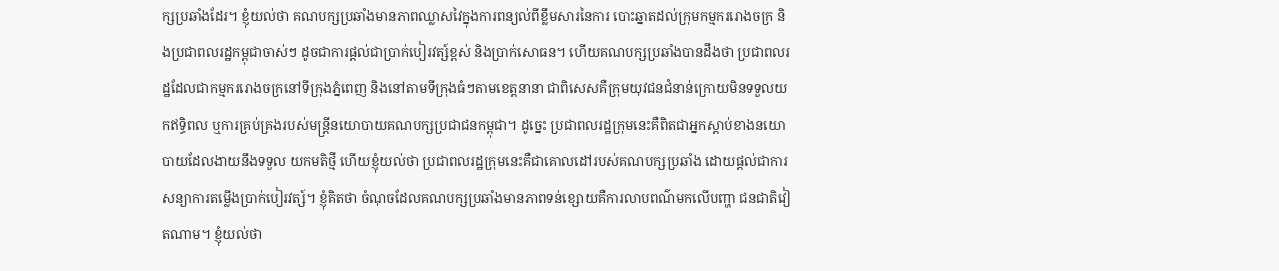ក្សប្រឆាំងដែរ។ ខ្ញុំយល់ថា គណបក្សប្រឆាំងមានភាពឈ្លាសវៃក្នុងការពន្យល់ពីខ្លឹមសារនៃការ បោះឆ្នាតដល់ក្រុមកម្មកររោងចក្រ និងប្រជាពលរដ្ឋកម្ពុជាចាស់ៗ ដូចជាការផ្តល់ជាប្រាក់បៀរវត្ស៍ខ្ពស់ និងប្រាក់សោធន។ ហើយគណបក្សប្រឆាំងបានដឹងថា ប្រជាពលរដ្ឋដែលជាកម្មកររោងចក្រនៅទីក្រុងភ្នំពេញ និងនៅតាមទីក្រុងធំៗតាមខេត្តនានា ជាពិសេសគឺក្រុមយុវជនជំនាន់ក្រោយមិនទទួលយកឥទ្ធិពល ឬការគ្រប់គ្រងរបស់មន្ត្រីនយោបាយគណបក្សប្រជាជនកម្ពុជា។ ដូច្នេះ ប្រជាពលរដ្ឋក្រុមនេះគឺពិតជាអ្នកស្តាប់ខាងនយោបាយដែលងាយនឹងទទួល យកមតិថ្មី ហើយខ្ញុំយល់ថា ប្រជាពលរដ្ឋក្រុមនេះគឺជាគោលដៅរបស់គណបក្សប្រឆាំង ដោយផ្តល់ជាការសន្យាការតម្លើងប្រាក់បៀរវត្ស៍។ ខ្ញុំគិតថា ចំណុចដែលគណបក្សប្រឆាំងមានភាពទន់ខ្សោយគឺការលាបពណ៌មកលើបញ្ហា ជនជាតិវៀតណាម។ ខ្ញុំយល់ថា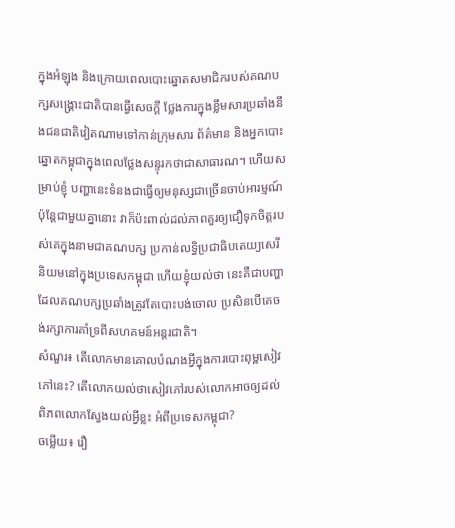ក្នុងអំឡុង និងក្រោយពេលបោះឆ្នោតសមាជិករបស់គណបក្សសង្គ្រោះជាតិបានធ្វើសេចក្តី ថ្លែងការក្នុងខ្លឹមសារប្រឆាំងនឹងជនជាតិវៀតណាមទៅកាន់ក្រុមសារ ព័ត៌មាន និងអ្នកបោះឆ្នោតកម្ពុជាក្នុងពេលថ្លែងសន្ទុរកថាជាសាធារណ។ ហើយសម្រាប់ខ្ញុំ បញ្ហានេះទំនងជាធ្វើឲ្យមនុស្សជាច្រើនចាប់អារម្មណ៍ ប៉ុន្តែជាមួយគ្នានោះ វាក៏ប៉ះពាល់ដល់ភាពគួរឲ្យជឿទុកចិត្តរបស់គេក្នុងនាមជាគណបក្ស ប្រកាន់លទិ្ធប្រជាធិបតេយ្យសេរីនិយមនៅក្នុងប្រទេសកម្ពុជា ហើយខ្ញុំយល់ថា នេះគឺជាបញ្ហាដែលគណបក្សប្រឆាំងត្រូវតែបោះបង់ចោល ប្រសិនបើគេចង់រក្សាការគាំទ្រពីសហគមន៍អន្តរជាតិ។
សំណួរ៖ តើលោកមានគោលបំណងអ្វីក្នុងការបោះពុម្ពសៀវភៅនេះ? តើលោកយល់ថាសៀវភៅរបស់លោកអាចឲ្យដល់ពិភពលោកស្វែងយល់អ្វីខ្លះ អំពីប្រទេសកម្ពុជា?
ចម្លើយ៖ រឿ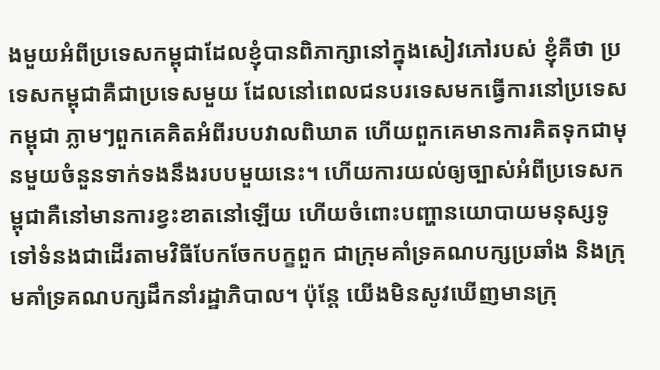ងមួយអំពីប្រទេសកម្ពុជាដែលខ្ញុំបានពិភាក្សានៅក្នុងសៀវភៅរបស់ ខ្ញុំគឺថា ប្រទេសកម្ពុជាគឺជាប្រទេសមួយ ដែលនៅពេលជនបរទេសមកធ្វើការនៅប្រទេសកម្ពុជា ភ្លាមៗពួកគេគិតអំពីរបបវាលពិឃាត ហើយពួកគេមានការគិតទុកជាមុនមួយចំនួនទាក់ទងនឹងរបបមួយនេះ។ ហើយការយល់ឲ្យច្បាស់អំពីប្រទេសកម្ពុជាគឺនៅមានការខ្វះខាតនៅឡើយ ហើយចំពោះបញ្ហានយោបាយមនុស្សទូទៅទំនងជាដើរតាមវិធីបែកចែកបក្ខពួក ជាក្រុមគាំទ្រគណបក្សប្រឆាំង និងក្រុមគាំទ្រគណបក្សដឹកនាំរដ្ឋាភិបាល។ ប៉ុន្តែ យើងមិនសូវឃើញមានក្រុ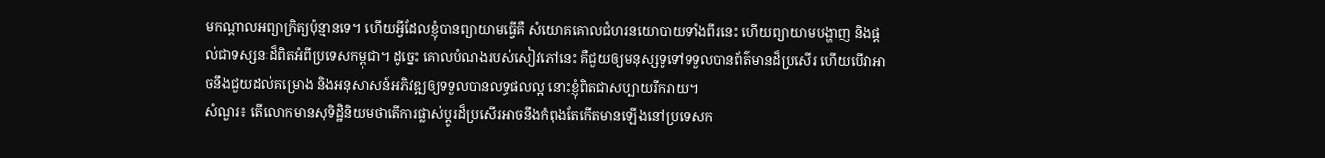មកណ្តាលអព្យាក្រិត្យប៉ុន្មានទេ។ ហើយអ្វីដែលខ្ញុំបានព្យាយាមធ្វើគឺ សំយោគគោលជំហរនយោបាយទាំងពីរនេះ ហើយព្យាយាមបង្ហាញ និងផ្តល់ជាទស្សនៈដ៏ពិតអំពីប្រទេសកម្ពុជា។ ដូច្នេះ គោលបំណងរបស់សៀវភៅនេះ គឺជួយឲ្យមនុស្សទូទៅទទួលបានព័ត៌មានដ៏ប្រសើរ ហើយបើវាអាចនឹងជួយដល់គម្រោង និងអនុសាសន៍អភិវឌ្ឍឲ្យទទួលបានលទ្ធផលល្អ នោះខ្ញុំពិតជាសប្បាយរីករាយ។
សំណួរ៖ តើលោកមានសុទិដ្ឋិនិយមថាតើការផ្លាស់ប្តូរដ៏ប្រសើរអាចនឹងកំពុងតែកើតមានឡើងនៅប្រទេសក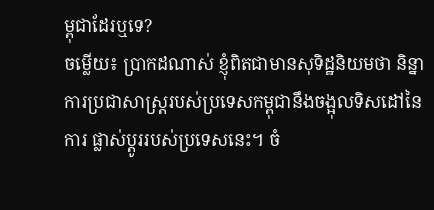ម្ពុជាដែរឬទេ?
ចម្លើយ៖ ប្រាកដណាស់ ខ្ញុំពិតជាមានសុទិដ្ឋនិយមថា និន្នាការប្រជាសាស្ត្ររបស់ប្រទេសកម្ពុជានឹងចង្អុលទិសដៅនៃការ ផ្លាស់ប្តូររបស់ប្រទេសនេះ។ ចំ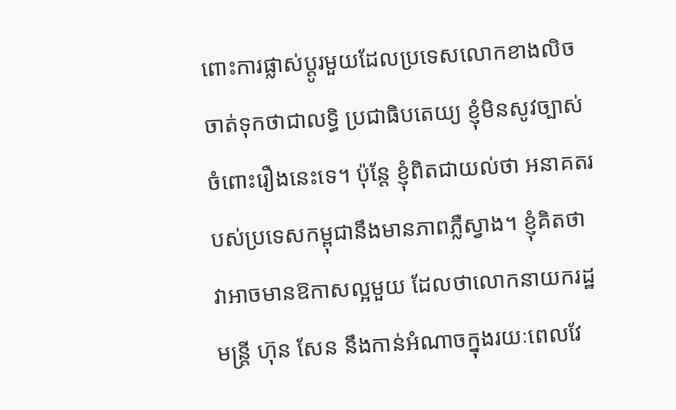ពោះការផ្លាស់ប្តូរមួយដែលប្រទេសលោកខាងលិចចាត់ទុកថាជាលទ្ធិ ប្រជាធិបតេយ្យ ខ្ញុំមិនសូវច្បាស់ចំពោះរឿងនេះទេ។ ប៉ុន្តែ ខ្ញុំពិតជាយល់ថា អនាគតរបស់ប្រទេសកម្ពុជានឹងមានភាពភ្លឺស្វាង។ ខ្ញុំគិតថា វាអាចមានឱកាសល្អមួយ ដែលថាលោកនាយករដ្ឋមន្ត្រី ហ៊ុន សែន នឹងកាន់អំណាចក្នុងរយៈពេលវែ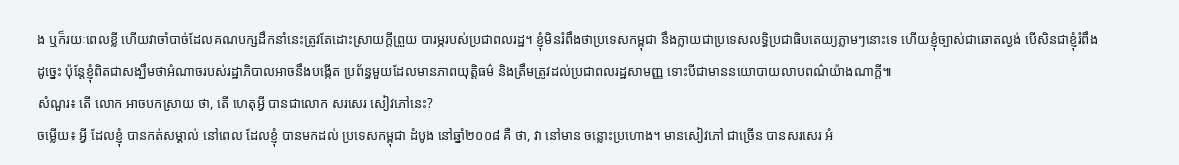ង ឬក៏រយៈពេលខ្លី ហើយវាចាំបាច់ដែលគណបក្សដឹកនាំនេះត្រូវតែដោះស្រាយក្តីព្រួយ បារម្ភរបស់ប្រជាពលរដ្ឋ។ ខ្ញុំមិនរំពឹងថាប្រទេសកម្ពុជា នឹងក្លាយជាប្រទេសលទ្ធិប្រជាធិបតេយ្យភ្លាមៗនោះទេ ហើយខ្ញុំច្បាស់ជាឆោតល្ងង់ បើសិនជាខ្ញុំរំពឹងដូច្នេះ ប៉ុន្តែខ្ញុំពិតជាសង្ឃឹមថាអំណាចរបស់រដ្ឋាភិបាលអាចនឹងបង្កើត ប្រព័ន្ធមួយដែលមានភាពយុត្តិធម៌ និងត្រឹមត្រូវដល់ប្រជាពលរដ្ឋសាមញ្ញ ទោះបីជាមាននយោបាយលាបពណ៌យ៉ាងណាក្តី៕
សំណួរ៖ តើ លោក អាចបកស្រាយ ថា, តើ ហេតុអ្វី បានជាលោក សរសេរ សៀវភៅនេះ?
ចម្លើយ៖ អ្វី ដែលខ្ញុំ បានកត់សម្គាល់ នៅពេល ដែលខ្ញុំ បានមកដល់ ប្រទេសកម្ពុជា ដំបូង នៅឆ្នាំ២០០៨ គឺ ថា, វា នៅមាន ចន្លោះប្រហោង។ មានសៀវភៅ ជាច្រើន បានសរសេរ អំ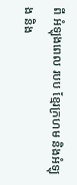ពី អំឡុងពេល របប ខ្មែរក្រហម និងអំឡុង និង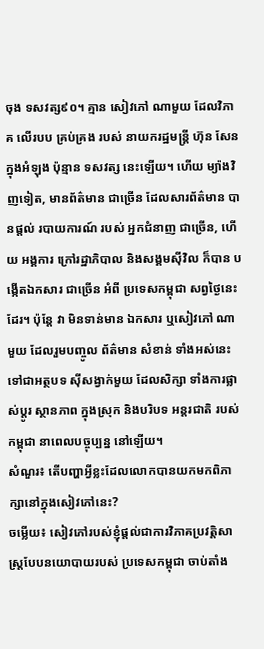ចុង ទសវត្ស៩០។ គ្មាន សៀវភៅ ណាមួយ ដែលវិភាគ លើរបប គ្រប់គ្រង របស់ នាយករដ្ឋមន្ត្រី ហ៊ុន សែន ក្នុងអំឡុង ប៉ុន្មាន ទសវត្ស នេះឡើយ។ ហើយ ម្យ៉ាងវិញទៀត, មានព័ត៌មាន ជាច្រើន ដែលសារព័ត៌មាន បានផ្តល់ របាយការណ៍ របស់ អ្នកជំនាញ ជាច្រើន, ហើយ អង្គការ ក្រៅរដ្ឋាភិបាល និងសង្គមស៊ីវិល ក៏បាន បង្កើតឯកសារ ជាច្រើន អំពី ប្រទេសកម្ពុជា សព្វថ្ងៃនេះដែរ។ ប៉ុន្តែ វា មិនទាន់មាន ឯកសារ ឬសៀវភៅ ណាមួយ ដែលរួមបញ្ចូល ព័ត៌មាន សំខាន់ ទាំងអស់នេះ ទៅជាអត្ថបទ ស៊ីសង្វាក់មួយ ដែលសិក្សា ទាំងការផ្លាស់ប្តូរ ស្ថានភាព ក្នុងស្រុក និងបរិបទ អន្តរជាតិ របស់ កម្ពុជា នាពេលបច្ចុប្បន្ន នៅឡើយ។
សំណួរ៖ តើបញ្ហាអ្វីខ្លះដែលលោកបានយកមកពិភាក្សានៅក្នុងសៀវភៅនេះ?
ចម្លើយ៖ សៀវភៅរបស់ខ្ញុំផ្តល់ជាការវិភាគប្រវត្តិសាស្ត្របែបនយោបាយរបស់ ប្រទេសកម្ពុជា ចាប់តាំង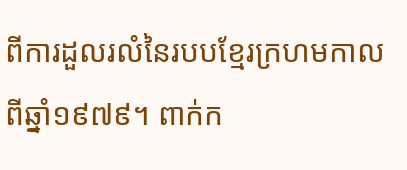ពីការដួលរលំនៃរបបខ្មែរក្រហមកាលពីឆ្នាំ១៩៧៩។ ពាក់ក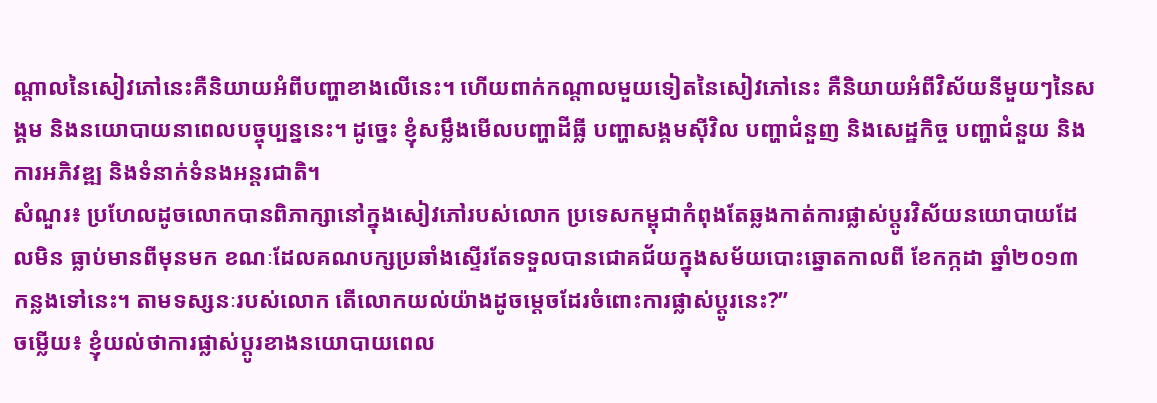ណ្តាលនៃសៀវភៅនេះគឺនិយាយអំពីបញ្ហាខាងលើនេះ។ ហើយពាក់កណ្តាលមួយទៀតនៃសៀវភៅនេះ គឺនិយាយអំពីវិស័យនីមួយៗនៃសង្គម និងនយោបាយនាពេលបច្ចុប្បន្ននេះ។ ដូច្នេះ ខ្ញុំសម្លឹងមើលបញ្ហាដីធ្លី បញ្ហាសង្គមស៊ីវិល បញ្ហាជំនួញ និងសេដ្ឋកិច្ច បញ្ហាជំនួយ និងការអភិវឌ្ឍ និងទំនាក់ទំនងអន្តរជាតិ។
សំណួរ៖ ប្រហែលដូចលោកបានពិភាក្សានៅក្នុងសៀវភៅរបស់លោក ប្រទេសកម្ពុជាកំពុងតែឆ្លងកាត់ការផ្លាស់ប្តូរវិស័យនយោបាយដែលមិន ធ្លាប់មានពីមុនមក ខណៈដែលគណបក្សប្រឆាំងស្ទើរតែទទួលបានជោគជ័យក្នុងសម័យបោះឆ្នោតកាលពី ខែកក្កដា ឆ្នាំ២០១៣ កន្លងទៅនេះ។ តាមទស្សនៈរបស់លោក តើលោកយល់យ៉ាងដូចមេ្តចដែរចំពោះការផ្លាស់ប្តូរនេះ?”
ចម្លើយ៖ ខ្ញុំយល់ថាការផ្លាស់ប្តូរខាងនយោបាយពេល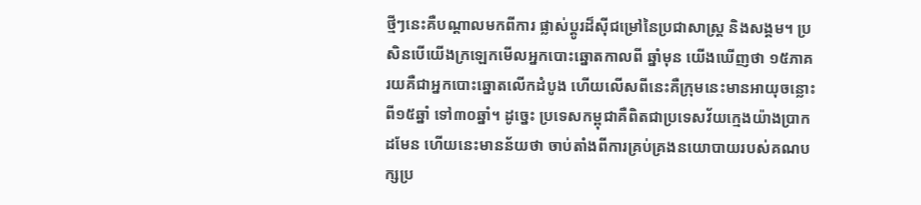ថ្មីៗនេះគឺបណ្តាលមកពីការ ផ្លាស់ប្តូរដ៏ស៊ីជម្រៅនៃប្រជាសាស្ត្រ និងសង្គម។ ប្រសិនបើយើងក្រឡេកមើលអ្នកបោះឆ្នោតកាលពី ឆ្នាំមុន យើងឃើញថា ១៥ភាគរយគឺជាអ្នកបោះឆ្នោតលើកដំបូង ហើយលើសពីនេះគឺក្រុមនេះមានអាយុចន្លោះពី១៥ឆ្នាំ ទៅ៣០ឆ្នាំ។ ដូច្នេះ ប្រទេសកម្ពុជាគឺពិតជាប្រទេសវ័យក្មេងយ៉ាងប្រាកដមែន ហើយនេះមានន័យថា ចាប់តាំងពីការគ្រប់គ្រងនយោបាយរបស់គណបក្សប្រ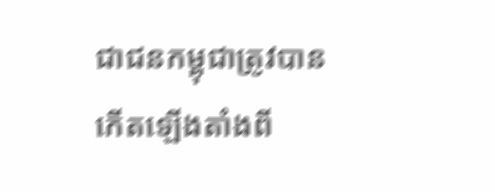ជាជនកម្ពុជាត្រូវបាន កើតឡើងតាំងពី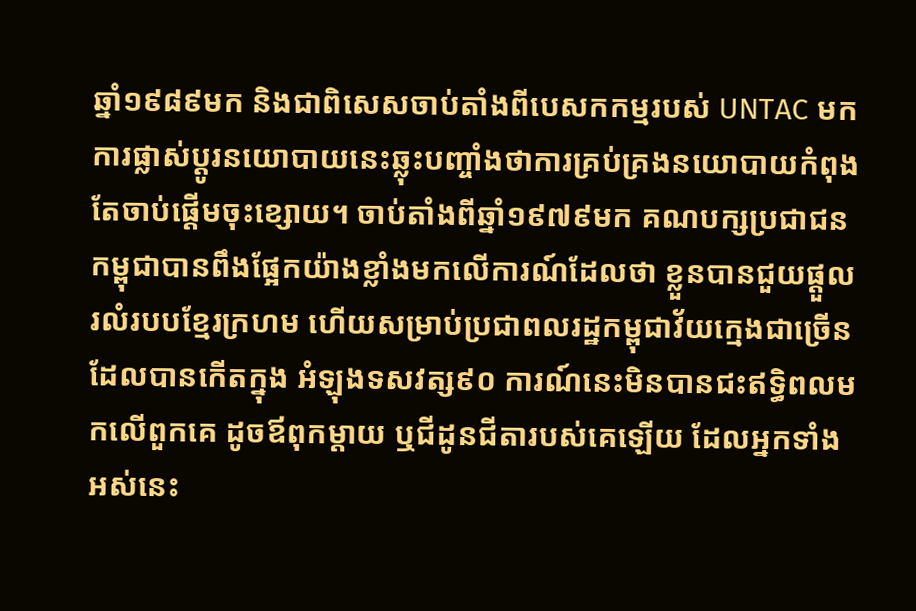ឆ្នាំ១៩៨៩មក និងជាពិសេសចាប់តាំងពីបេសកកម្មរបស់ UNTAC មក ការផ្លាស់ប្តូរនយោបាយនេះឆ្លុះបញ្ចាំងថាការគ្រប់គ្រងនយោបាយកំពុង តែចាប់ផ្តើមចុះខ្សោយ។ ចាប់តាំងពីឆ្នាំ១៩៧៩មក គណបក្សប្រជាជនកម្ពុជាបានពឹងផ្អែកយ៉ាងខ្លាំងមកលើការណ៍ដែលថា ខ្លួនបានជួយផ្តួលរលំរបបខែ្មរក្រហម ហើយសម្រាប់ប្រជាពលរដ្ឋកម្ពុជាវ័យក្មេងជាច្រើនដែលបានកើតក្នុង អំឡុងទសវត្ស៩០ ការណ៍នេះមិនបានជះឥទ្ធិពលមកលើពួកគេ ដូចឪពុកម្តាយ ឬជីដូនជីតារបស់គេឡើយ ដែលអ្នកទាំងអស់នេះ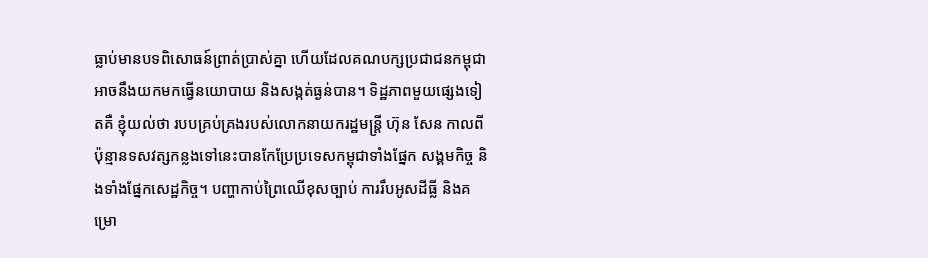ធ្លាប់មានបទពិសោធន៍ព្រាត់ប្រាស់គ្នា ហើយដែលគណបក្សប្រជាជនកម្ពុជាអាចនឹងយកមកធ្វើនយោបាយ និងសង្កត់ធ្ងន់បាន។ ទិដ្ឋភាពមួយផ្សេងទៀតគឺ ខ្ញុំយល់ថា របបគ្រប់គ្រងរបស់លោកនាយករដ្ឋមន្ត្រី ហ៊ុន សែន កាលពីប៉ុន្មានទសវត្សកន្លងទៅនេះបានកែប្រែប្រទេសកម្ពុជាទាំងផ្នែក សង្គមកិច្ច និងទាំងផ្នែកសេដ្ឋកិច្ច។ បញ្ហាកាប់ព្រៃឈើខុសច្បាប់ ការរឹបអូសដីធ្លី និងគម្រោ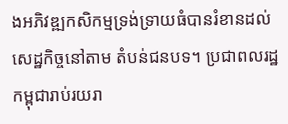ងអភិវឌ្ឍកសិកម្មទ្រង់ទ្រាយធំបានរំខានដល់សេដ្ឋកិច្ចនៅតាម តំបន់ជនបទ។ ប្រជាពលរដ្ឋកម្ពុជារាប់រយរា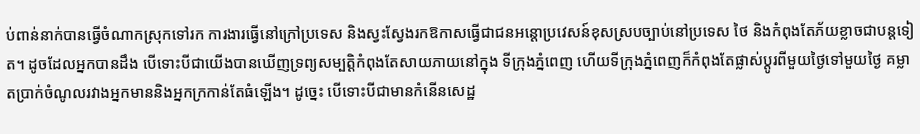ប់ពាន់នាក់បានធ្វើចំណាកស្រុកទៅរក ការងារធ្វើនៅក្រៅប្រទេស និងស្វះស្វែងរកឱកាសធ្វើជាជនអន្តោប្រវេសន៍ខុសស្របច្បាប់នៅប្រទេស ថៃ និងកំពុងតែភ័យខ្លាចជាបន្តទៀត។ ដូចដែលអ្នកបានដឹង បើទោះបីជាយើងបានឃើញទ្រព្យសម្បត្តិកំពុងតែសាយភាយនៅក្នុង ទីក្រុងភ្នំពេញ ហើយទីក្រុងភ្នំពេញក៏កំពុងតែផ្លាស់ប្តូរពីមួយថ្ងៃទៅមួយថ្ងៃ គម្លាតប្រាក់ចំណូលរវាងអ្នកមាននិងអ្នកក្រកាន់តែធំឡើង។ ដូច្នេះ បើទោះបីជាមានកំនើនសេដ្ឋ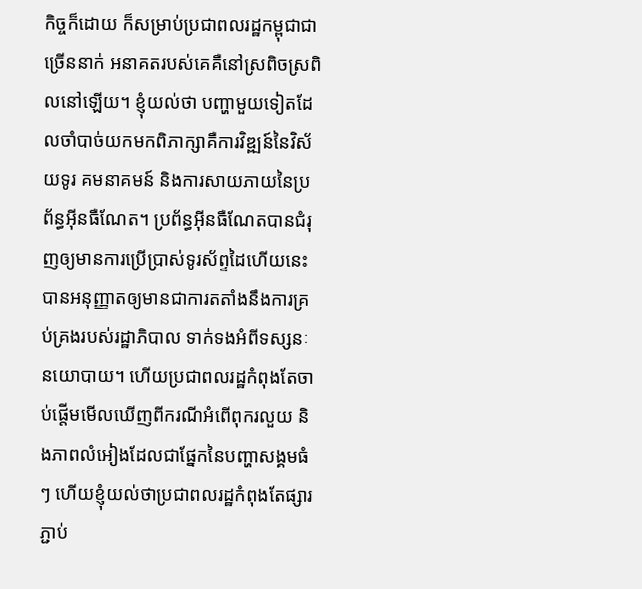កិច្ចក៏ដោយ ក៏សម្រាប់ប្រជាពលរដ្ឋកម្ពុជាជាច្រើននាក់ អនាគតរបស់គេគឺនៅស្រពិចស្រពិលនៅឡើយ។ ខ្ញុំយល់ថា បញ្ហាមួយទៀតដែលចាំបាច់យកមកពិភាក្សាគឺការវិឌ្ឍន៍នៃវិស័យទូរ គមនាគមន៍ និងការសាយភាយនៃប្រព័ន្ធអ៊ីនធឺណែត។ ប្រព័ន្ធអ៊ីនធឺណែតបានជំរុញឲ្យមានការប្រើប្រាស់ទូរស័ព្ទដៃហើយនេះ បានអនុញ្ញាតឲ្យមានជាការតតាំងនឹងការគ្រប់គ្រងរបស់រដ្ឋាភិបាល ទាក់ទងអំពីទស្សនៈនយោបាយ។ ហើយប្រជាពលរដ្ឋកំពុងតែចាប់ផ្តើមមើលឃើញពីករណីអំពើពុករលួយ និងភាពលំអៀងដែលជាផ្នែកនៃបញ្ហាសង្គមធំៗ ហើយខ្ញុំយល់ថាប្រជាពលរដ្ឋកំពុងតែផ្សារភ្ជាប់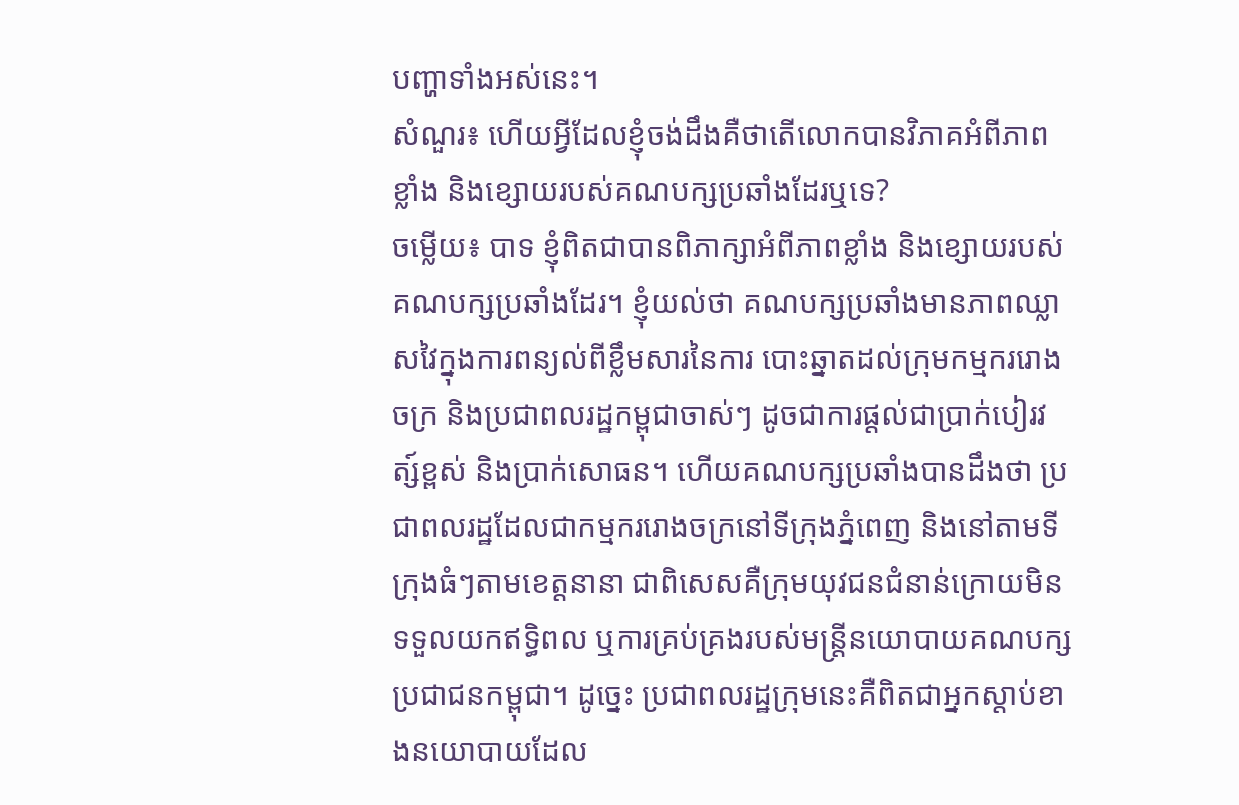បញ្ហាទាំងអស់នេះ។
សំណួរ៖ ហើយអ្វីដែលខ្ញុំចង់ដឹងគឺថាតើលោកបានវិភាគអំពីភាពខ្លាំង និងខ្សោយរបស់គណបក្សប្រឆាំងដែរឬទេ?
ចម្លើយ៖ បាទ ខ្ញុំពិតជាបានពិភាក្សាអំពីភាពខ្លាំង និងខ្សោយរបស់គណបក្សប្រឆាំងដែរ។ ខ្ញុំយល់ថា គណបក្សប្រឆាំងមានភាពឈ្លាសវៃក្នុងការពន្យល់ពីខ្លឹមសារនៃការ បោះឆ្នាតដល់ក្រុមកម្មកររោងចក្រ និងប្រជាពលរដ្ឋកម្ពុជាចាស់ៗ ដូចជាការផ្តល់ជាប្រាក់បៀរវត្ស៍ខ្ពស់ និងប្រាក់សោធន។ ហើយគណបក្សប្រឆាំងបានដឹងថា ប្រជាពលរដ្ឋដែលជាកម្មកររោងចក្រនៅទីក្រុងភ្នំពេញ និងនៅតាមទីក្រុងធំៗតាមខេត្តនានា ជាពិសេសគឺក្រុមយុវជនជំនាន់ក្រោយមិនទទួលយកឥទ្ធិពល ឬការគ្រប់គ្រងរបស់មន្ត្រីនយោបាយគណបក្សប្រជាជនកម្ពុជា។ ដូច្នេះ ប្រជាពលរដ្ឋក្រុមនេះគឺពិតជាអ្នកស្តាប់ខាងនយោបាយដែល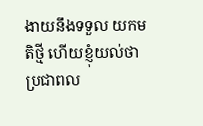ងាយនឹងទទួល យកមតិថ្មី ហើយខ្ញុំយល់ថា ប្រជាពល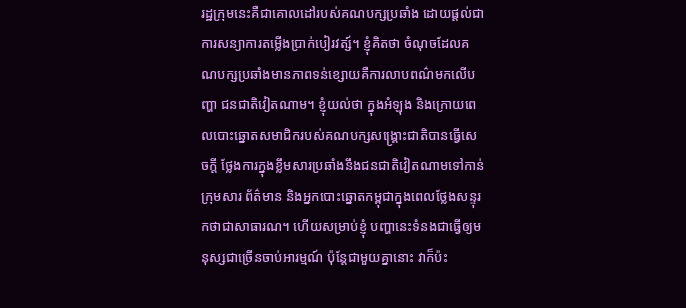រដ្ឋក្រុមនេះគឺជាគោលដៅរបស់គណបក្សប្រឆាំង ដោយផ្តល់ជាការសន្យាការតម្លើងប្រាក់បៀរវត្ស៍។ ខ្ញុំគិតថា ចំណុចដែលគណបក្សប្រឆាំងមានភាពទន់ខ្សោយគឺការលាបពណ៌មកលើបញ្ហា ជនជាតិវៀតណាម។ ខ្ញុំយល់ថា ក្នុងអំឡុង និងក្រោយពេលបោះឆ្នោតសមាជិករបស់គណបក្សសង្គ្រោះជាតិបានធ្វើសេចក្តី ថ្លែងការក្នុងខ្លឹមសារប្រឆាំងនឹងជនជាតិវៀតណាមទៅកាន់ក្រុមសារ ព័ត៌មាន និងអ្នកបោះឆ្នោតកម្ពុជាក្នុងពេលថ្លែងសន្ទុរកថាជាសាធារណ។ ហើយសម្រាប់ខ្ញុំ បញ្ហានេះទំនងជាធ្វើឲ្យមនុស្សជាច្រើនចាប់អារម្មណ៍ ប៉ុន្តែជាមួយគ្នានោះ វាក៏ប៉ះ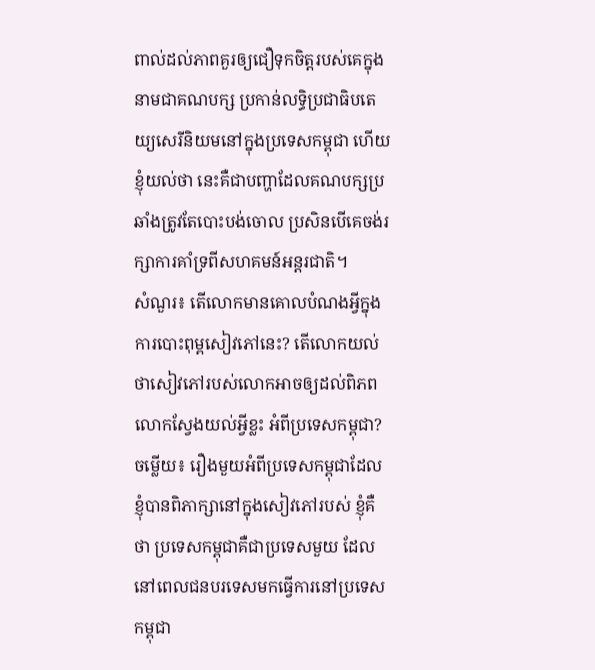ពាល់ដល់ភាពគួរឲ្យជឿទុកចិត្តរបស់គេក្នុងនាមជាគណបក្ស ប្រកាន់លទិ្ធប្រជាធិបតេយ្យសេរីនិយមនៅក្នុងប្រទេសកម្ពុជា ហើយខ្ញុំយល់ថា នេះគឺជាបញ្ហាដែលគណបក្សប្រឆាំងត្រូវតែបោះបង់ចោល ប្រសិនបើគេចង់រក្សាការគាំទ្រពីសហគមន៍អន្តរជាតិ។
សំណួរ៖ តើលោកមានគោលបំណងអ្វីក្នុងការបោះពុម្ពសៀវភៅនេះ? តើលោកយល់ថាសៀវភៅរបស់លោកអាចឲ្យដល់ពិភពលោកស្វែងយល់អ្វីខ្លះ អំពីប្រទេសកម្ពុជា?
ចម្លើយ៖ រឿងមួយអំពីប្រទេសកម្ពុជាដែលខ្ញុំបានពិភាក្សានៅក្នុងសៀវភៅរបស់ ខ្ញុំគឺថា ប្រទេសកម្ពុជាគឺជាប្រទេសមួយ ដែលនៅពេលជនបរទេសមកធ្វើការនៅប្រទេសកម្ពុជា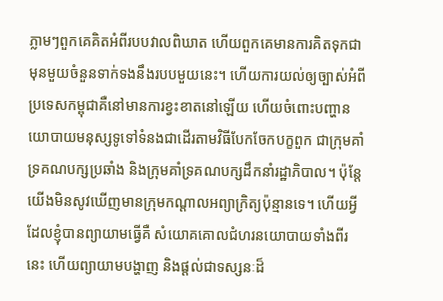ភ្លាមៗពួកគេគិតអំពីរបបវាលពិឃាត ហើយពួកគេមានការគិតទុកជាមុនមួយចំនួនទាក់ទងនឹងរបបមួយនេះ។ ហើយការយល់ឲ្យច្បាស់អំពីប្រទេសកម្ពុជាគឺនៅមានការខ្វះខាតនៅឡើយ ហើយចំពោះបញ្ហានយោបាយមនុស្សទូទៅទំនងជាដើរតាមវិធីបែកចែកបក្ខពួក ជាក្រុមគាំទ្រគណបក្សប្រឆាំង និងក្រុមគាំទ្រគណបក្សដឹកនាំរដ្ឋាភិបាល។ ប៉ុន្តែ យើងមិនសូវឃើញមានក្រុមកណ្តាលអព្យាក្រិត្យប៉ុន្មានទេ។ ហើយអ្វីដែលខ្ញុំបានព្យាយាមធ្វើគឺ សំយោគគោលជំហរនយោបាយទាំងពីរនេះ ហើយព្យាយាមបង្ហាញ និងផ្តល់ជាទស្សនៈដ៏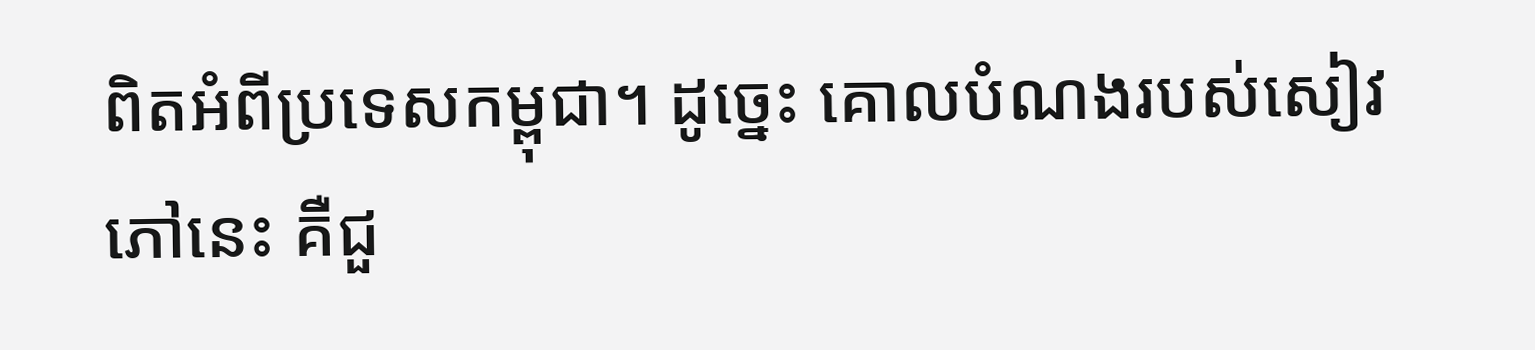ពិតអំពីប្រទេសកម្ពុជា។ ដូច្នេះ គោលបំណងរបស់សៀវភៅនេះ គឺជួ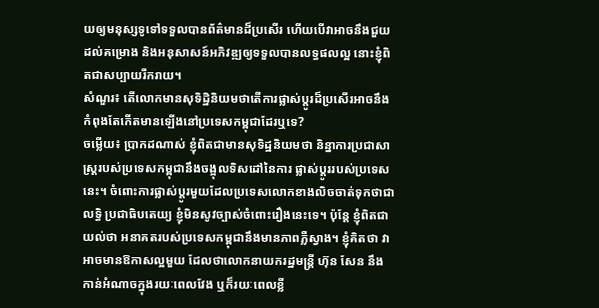យឲ្យមនុស្សទូទៅទទួលបានព័ត៌មានដ៏ប្រសើរ ហើយបើវាអាចនឹងជួយដល់គម្រោង និងអនុសាសន៍អភិវឌ្ឍឲ្យទទួលបានលទ្ធផលល្អ នោះខ្ញុំពិតជាសប្បាយរីករាយ។
សំណួរ៖ តើលោកមានសុទិដ្ឋិនិយមថាតើការផ្លាស់ប្តូរដ៏ប្រសើរអាចនឹងកំពុងតែកើតមានឡើងនៅប្រទេសកម្ពុជាដែរឬទេ?
ចម្លើយ៖ ប្រាកដណាស់ ខ្ញុំពិតជាមានសុទិដ្ឋនិយមថា និន្នាការប្រជាសាស្ត្ររបស់ប្រទេសកម្ពុជានឹងចង្អុលទិសដៅនៃការ ផ្លាស់ប្តូររបស់ប្រទេសនេះ។ ចំពោះការផ្លាស់ប្តូរមួយដែលប្រទេសលោកខាងលិចចាត់ទុកថាជាលទ្ធិ ប្រជាធិបតេយ្យ ខ្ញុំមិនសូវច្បាស់ចំពោះរឿងនេះទេ។ ប៉ុន្តែ ខ្ញុំពិតជាយល់ថា អនាគតរបស់ប្រទេសកម្ពុជានឹងមានភាពភ្លឺស្វាង។ ខ្ញុំគិតថា វាអាចមានឱកាសល្អមួយ ដែលថាលោកនាយករដ្ឋមន្ត្រី ហ៊ុន សែន នឹងកាន់អំណាចក្នុងរយៈពេលវែង ឬក៏រយៈពេលខ្លី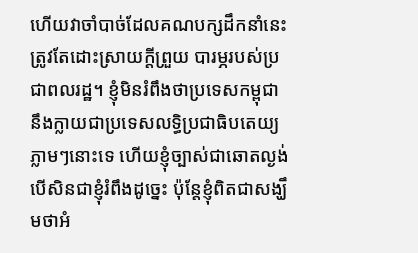ហើយវាចាំបាច់ដែលគណបក្សដឹកនាំនេះត្រូវតែដោះស្រាយក្តីព្រួយ បារម្ភរបស់ប្រជាពលរដ្ឋ។ ខ្ញុំមិនរំពឹងថាប្រទេសកម្ពុជា នឹងក្លាយជាប្រទេសលទ្ធិប្រជាធិបតេយ្យភ្លាមៗនោះទេ ហើយខ្ញុំច្បាស់ជាឆោតល្ងង់ បើសិនជាខ្ញុំរំពឹងដូច្នេះ ប៉ុន្តែខ្ញុំពិតជាសង្ឃឹមថាអំ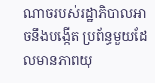ណាចរបស់រដ្ឋាភិបាលអាចនឹងបង្កើត ប្រព័ន្ធមួយដែលមានភាពយុ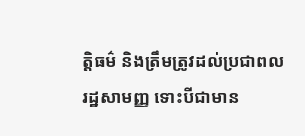ត្តិធម៌ និងត្រឹមត្រូវដល់ប្រជាពលរដ្ឋសាមញ្ញ ទោះបីជាមាន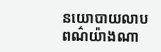នយោបាយលាបពណ៌យ៉ាងណា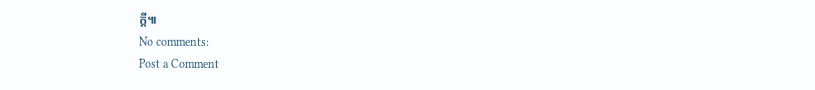ក្តី៕
No comments:
Post a Comment